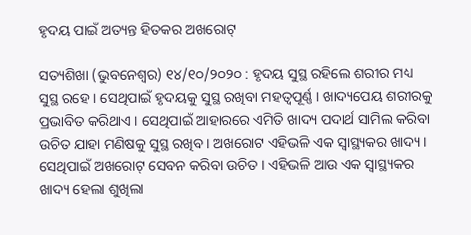ହୃଦୟ ପାଇଁ ଅତ୍ୟନ୍ତ ହିତକର ଅଖରୋଟ୍

ସତ୍ୟଶିଖା (ଭୁବନେଶ୍ୱର) ୧୪/୧୦/୨୦୨୦ : ହୃଦୟ ସୁସ୍ଥ ରହିଲେ ଶରୀର ମଧ୍ୟ ସୁସ୍ଥ ରହେ । ସେଥିପାଇଁ ହୃଦୟକୁ ସୁସ୍ଥ ରଖିବା ମହତ୍ଵପୂର୍ଣ୍ଣ । ଖାଦ୍ୟପେୟ ଶରୀରକୁ ପ୍ରଭାବିତ କରିଥାଏ । ସେଥିପାଇଁ ଆହାରରେ ଏମିତି ଖାଦ୍ୟ ପଦାର୍ଥ ସାମିଲ କରିବା ଉଚିତ ଯାହା ମଣିଷକୁ ସୁସ୍ଥ ରଖିବ । ଅଖରୋଟ ଏହିଭଳି ଏକ ସ୍ୱାସ୍ଥ୍ୟକର ଖାଦ୍ୟ । ସେଥିପାଇଁ ଅଖରୋଟ୍ ସେବନ କରିବା ଉଚିତ । ଏହିଭଳି ଆଉ ଏକ ସ୍ୱାସ୍ଥ୍ୟକର ଖାଦ୍ୟ ହେଲା ଶୁଖିଲା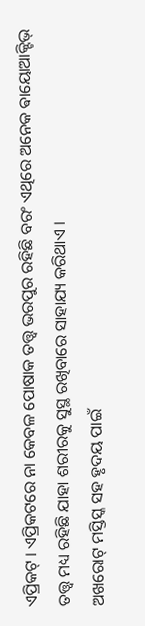ଏପ୍ରିକଟ୍ । ଏପ୍ରିକଟରେ ନା କେବଳ ପୋଷାକ ତତ୍ତ୍ୱ ଭରପୁର ରହିଛି ବରଂ ଏଥିରେ ଅନେକ ଵାୟୋଆକ୍ଟିଭ୍ ତତ୍ତ୍ୱ ମଧ୍ୟ ରହିଛି ଯାହା ଶରୀରକୁ ସୁସ୍ଥ ରଖିବାରେ ସାହାଯ୍ୟ କରିଥାଏ ।
ଅଖରୋଟ୍ ମସ୍ତିସ୍କ ସହ ହୃଦୟ ପାଇଁ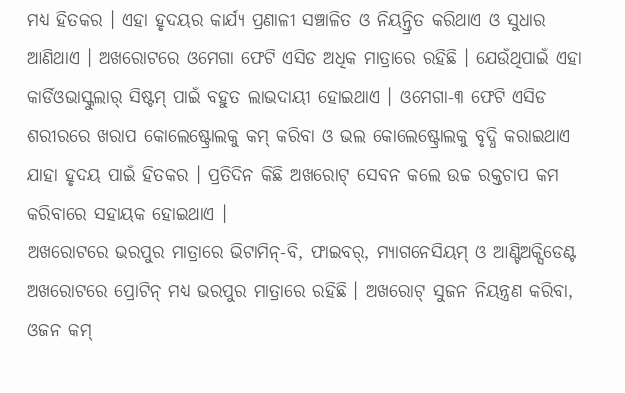ମଧ୍ୟ ହିତକର । ଏହା ହୃଦୟର କାର୍ଯ୍ୟ ପ୍ରଣାଳୀ ସଞ୍ଚାଳିତ ଓ ନିୟନ୍ତ୍ରିତ କରିଥାଏ ଓ ସୁଧାର ଆଣିଥାଏ । ଅଖରୋଟରେ ଓମେଗା ଫେଟି ଏସିଡ ଅଧିକ ମାତ୍ରାରେ ରହିଛି । ଯେଉଁଥିପାଇଁ ଏହା କାର୍ଡିଓଭାସ୍କୁଲାର୍ ସିଷ୍ଟମ୍ ପାଇଁ ବହୁତ ଲାଭଦାୟୀ ହୋଇଥାଏ । ଓମେଗା-୩ ଫେଟି ଏସିଡ ଶରୀରରେ ଖରାପ କୋଲେଷ୍ଟ୍ରୋଲକୁ କମ୍ କରିବା ଓ ଭଲ କୋଲେଷ୍ଟ୍ରୋଲକୁ ବୃଦ୍ଧି କରାଇଥାଏ ଯାହା ହୃଦୟ ପାଇଁ ହିତକର । ପ୍ରତିଦିନ କିଛି ଅଖରୋଟ୍ ସେବନ କଲେ ଉଚ୍ଚ ରକ୍ତଚାପ କମ କରିବାରେ ସହାୟକ ହୋଇଥାଏ ।
ଅଖରୋଟରେ ଭରପୁର ମାତ୍ରାରେ ଭିଟାମିନ୍-ବି, ଫାଇବର୍, ମ୍ୟାଗନେସିୟମ୍ ଓ ଆଣ୍ଟିଅକ୍ସିଡେଣ୍ଟ ଅଖରୋଟରେ ପ୍ରୋଟିନ୍ ମଧ୍ୟ ଭରପୁର ମାତ୍ରାରେ ରହିଛି । ଅଖରୋଟ୍ ସୁଜନ ନିୟନ୍ତ୍ରଣ କରିବା, ଓଜନ କମ୍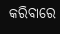କରିବାରେ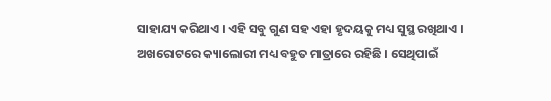ସାହାଯ୍ୟ କରିଥାଏ । ଏହି ସବୁ ଗୁଣ ସହ ଏହା ହୃଦୟକୁ ମଧ୍ୟ ସୁସ୍ଥ ରଖିଥାଏ । ଅଖରୋଟରେ କ୍ୟାଲୋରୀ ମଧ୍ୟ ବହୁତ ମାତ୍ରାରେ ରହିଛି । ସେଥିପାଇଁ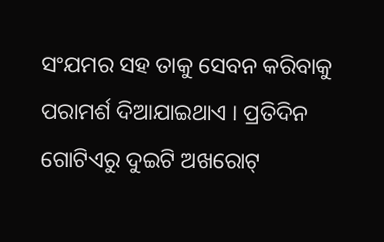ସଂଯମର ସହ ତାକୁ ସେବନ କରିବାକୁ ପରାମର୍ଶ ଦିଆଯାଇଥାଏ । ପ୍ରତିଦିନ ଗୋଟିଏରୁ ଦୁଇଟି ଅଖରୋଟ୍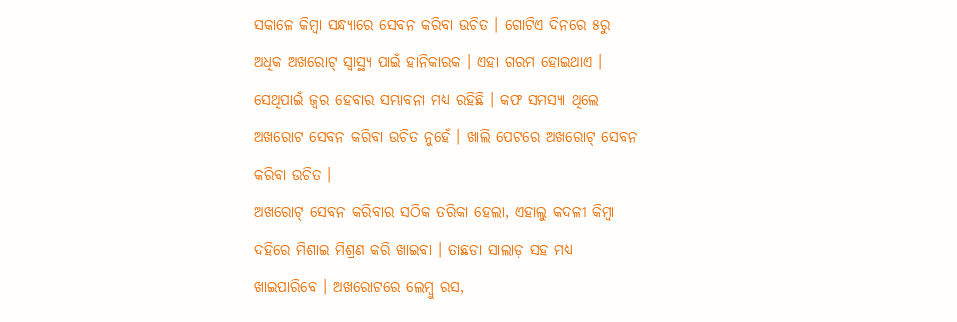ସକାଳେ କିମ୍ବା ସନ୍ଧ୍ୟାରେ ସେବନ କରିବା ଉଚିତ । ଗୋଟିଏ ଦିନରେ ୫ରୁ ଅଧିକ ଅଖରୋଟ୍ ସ୍ୱାସ୍ଥ୍ୟ ପାଇଁ ହାନିକାରକ । ଏହା ଗରମ ହୋଇଥାଏ । ସେଥିପାଇଁ ଜ୍ୱର ହେବାର ସମ୍ଭାବନା ମଧ୍ୟ ରହିଛି । କଫ ସମସ୍ୟା ଥିଲେ ଅଖରୋଟ ସେବନ କରିବା ଉଚିତ ନୁହେଁ । ଖାଲି ପେଟରେ ଅଖରୋଟ୍ ସେବନ କରିବା ଉଚିତ ।
ଅଖରୋଟ୍ ସେବନ କରିବାର ସଠିକ ତରିକା ହେଲା, ଏହାଲୁ କଦଳୀ କିମ୍ବା ଦହିରେ ମିଶାଇ ମିଶ୍ରଣ କରି ଖାଇବା । ତାଛଡା ସାଲାଡ଼ ସହ ମଧ୍ୟ ଖାଇପାରିବେ । ଅଖରୋଟରେ ଲେମ୍ବୁ ରସ,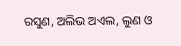ରସୁଣ, ଅଲିଭ ଅଏଲ, ଲୁଣ ଓ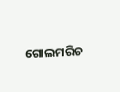ଗୋଲମରିଚ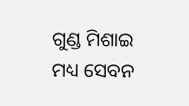ଗୁଣ୍ଡ ମିଶାଇ ମଧ୍ୟ ସେବନ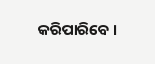କରିପାରିବେ ।